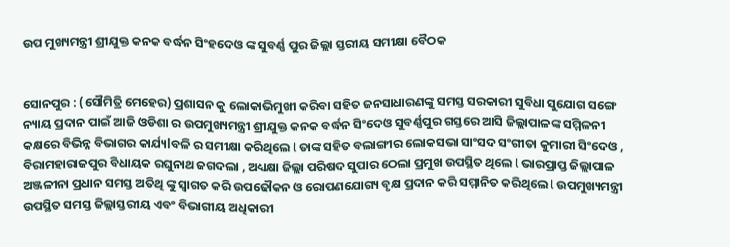ଉପ ମୁଖ୍ୟମନ୍ତ୍ରୀ ଶ୍ରୀଯୁକ୍ତ କନକ ବର୍ଦ୍ଧନ ସିଂହଦେଓ ଙ୍କ ସୁବର୍ଣ୍ଣ ପୁର ଜିଲ୍ଲା ସ୍ତରୀୟ ସମୀକ୍ଷା ବୈଠକ


ସୋନପୁର : (ସୌମିତ୍ରି ମେହେର) ପ୍ରଶାସନ କୁ ଲୋକାଭିମୁଖୀ କରିବା ସହିତ ଜନସାଧାରଣଙ୍କୁ ସମସ୍ତ ସରକାରୀ ସୁବିଧା ସୁଯୋଗ ସଙ୍ଗେ ନ୍ୟାୟ ପ୍ରଦାନ ପାଇଁ ଆଜି ଓଡିଶା ର ଉପମୁଖ୍ୟମନ୍ତ୍ରୀ ଶ୍ରୀଯୁକ୍ତ କନକ ବର୍ଦ୍ଧନ ସିଂଦେଓ ସୁବର୍ଣ୍ଣପୁର ଗସ୍ତରେ ଆସି ଜିଲ୍ଲାପାଳଙ୍କ ସମ୍ମିଳନୀ କକ୍ଷରେ ବିଭିନ୍ନ ବିଭାଗର କାର୍ଯ୍ୟlବଳି ର ସମୀକ୍ଷା କରିଥିଲେ l ତାଙ୍କ ସହିତ ବଲାଙ୍ଗୀର ଲୋକସଭା ସାଂସଦ ସଂଗୀତା କୁମାରୀ ସିଂଦେଓ , ବିରାମହାରାଜପୁର ବିଧାୟକ ରଘୁନାଥ ଜଗଦଲା , ଅଧ୍ୟକ୍ଷା ଜିଲ୍ଲା ପରିଷଦ ସୁପାର ଠେଲା ପ୍ରମୁଖ ଉପସ୍ଥିତ ଥିଲେ l ଭାରପ୍ରାପ୍ତ ଜିଲ୍ଲାପାଳ ଅଞ୍ଜଳୀନା ପ୍ରଧାନ ସମସ୍ତ ଅତିଥି ଙ୍କୁ ସ୍ୱାଗତ କରି ଉପଢୌକନ ଓ ରୋପଣଯୋଗ୍ୟ ବୃକ୍ଷ ପ୍ରଦାନ କରି ସମ୍ମାନିତ କରିଥିଲେ l ଉପମୁଖ୍ୟମନ୍ତ୍ରୀ ଉପସ୍ଥିତ ସମସ୍ତ ଜିଲ୍ଲାସ୍ତରୀୟ ଏବଂ ବିଭାଗୀୟ ଅଧିକାରୀ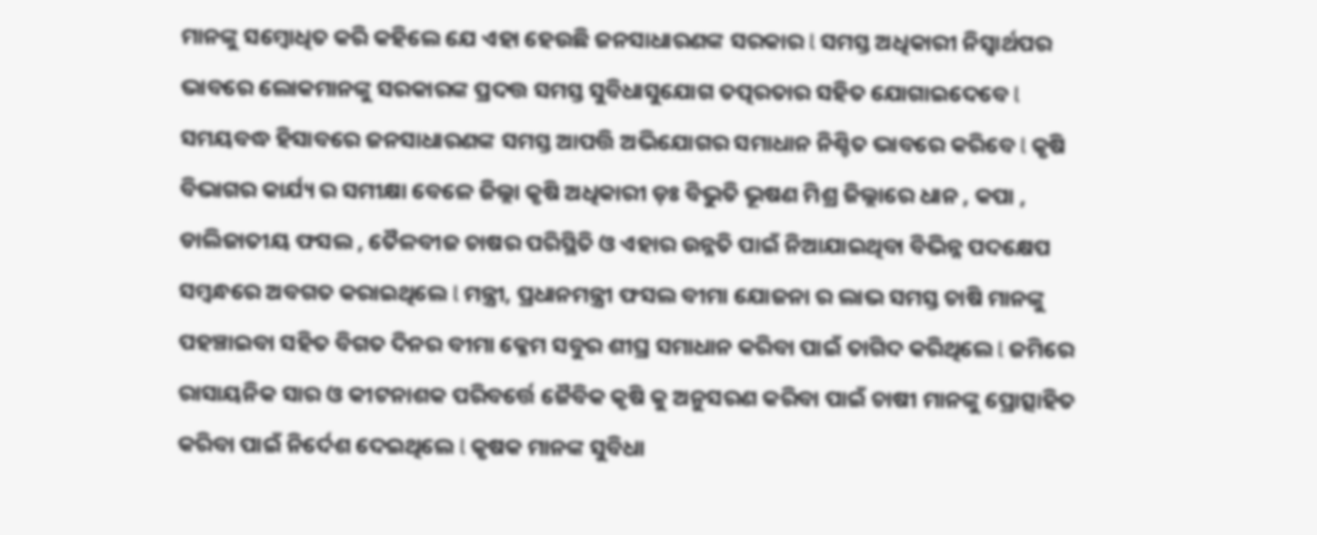ମାନଙ୍କୁ ସମ୍ବୋଧିତ କରି କହିଲେ ଯେ ଏହା ହେଉଛି ଜନସାଧାରଣଙ୍କ ସରକାର l ସମସ୍ତ ଅଧିକାରୀ ନିସ୍ଵାର୍ଥପର ଭାବରେ ଲୋକମାନଙ୍କୁ ସରକାରଙ୍କ ପ୍ରଦତ୍ତ ସମସ୍ତ ସୁବିଧାସୁଯୋଗ ତତ୍ପରତାର ସହିତ ଯୋଗାଇଦେବେ l ସମୟବଦ୍ଧ ହିସାବରେ ଜନସାଧାରଣଙ୍କ ସମସ୍ତ ଆପତ୍ତି ଅଭିଯୋଗର ସମାଧାନ ନିଶ୍ଚିତ ଭାବରେ କରିବେ l କୃଷି ବିଭାଗର କାର୍ଯ୍ୟ ର ସମୀକ୍ଷା ବେଳେ ଜିଲ୍ଲା କୃଷି ଅଧିକାରୀ ଡ଼ଃ ବିଭୁତି ଭୂଷଣ ମିଶ୍ର ଜିଲ୍ଲାରେ ଧାନ , କପା , ଡାଲିଜାତୀୟ ଫସଲ , ତୈଳବୀଜ ଚାଷର ପରିସ୍ଥିତି ଓ ଏହାର ଉନ୍ନତି ପାଇଁ ନିଆଯାଇଥିବା ବିଭିନ୍ନ ପଦକ୍ଷେପ ସମ୍ବନ୍ଧରେ ଅବଗତ କରାଇଥିଲେ l ମନ୍ତ୍ରୀ, ପ୍ରଧାନମନ୍ତ୍ରୀ ଫସଲ ବୀମା ଯୋଜନା ର ଲାଭ ସମସ୍ତ ଚାଷି ମାନଙ୍କୁ ପହଞ୍ଚାଇବା ସହିତ ବିଗତ ଦିନର ବୀମା କ୍ଳେମ ସବୁର ଶୀଘ୍ର ସମାଧାନ କରିବା ପାଇଁ ତାଗିଦ କରିଥିଲେ l ଜମିରେ ରାସାୟନିକ ସାର ଓ କୀଟନାଶକ ପରିବର୍ତ୍ତେ ଜୈବିକ କୃଷି କୁ ଅନୁସରଣ କରିବା ପାଇଁ ଚାଷୀ ମାନଙ୍କୁ ପ୍ରୋତ୍ସାହିତ କରିବା ପାଇଁ ନିର୍ଦେଶ ଦେଇଥିଲେ l କୃଷକ ମାନଙ୍କ ସୁବିଧା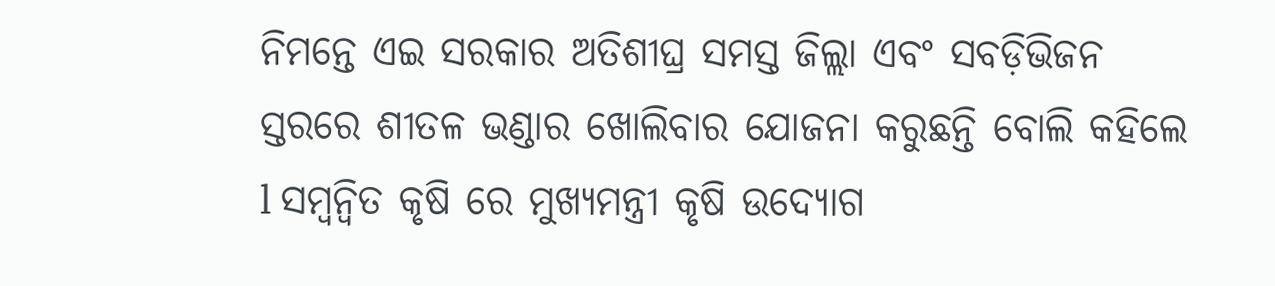ନିମନ୍ତେ ଏଇ ସରକାର ଅତିଶୀଘ୍ର ସମସ୍ତ ଜିଲ୍ଲା ଏବଂ ସବଡ଼ିଭିଜନ ସ୍ତରରେ ଶୀତଳ ଭଣ୍ଡାର ଖୋଲିବାର ଯୋଜନା କରୁଛନ୍ତି ବୋଲି କହିଲେ l ସମ୍ୱନ୍ୱିତ କୃଷି ରେ ମୁଖ୍ୟମନ୍ତ୍ରୀ କୃଷି ଉଦ୍ୟୋଗ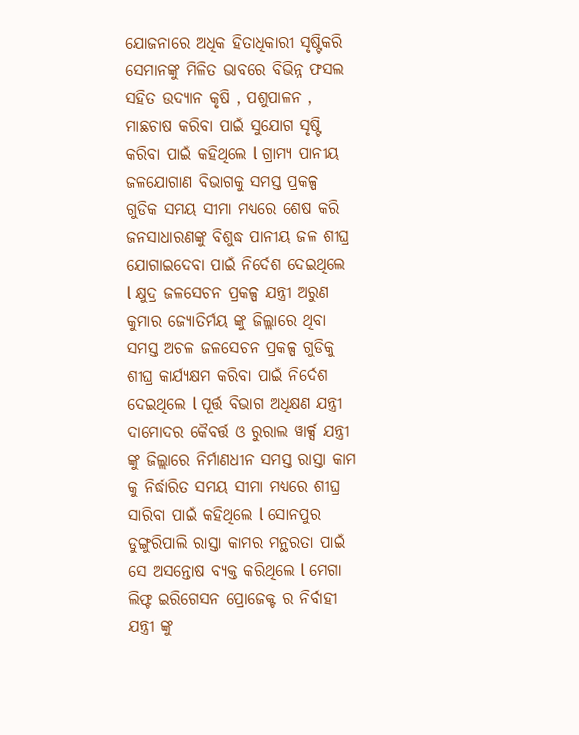ଯୋଜନାରେ ଅଧିକ ହିତାଧିକାରୀ ସୃଷ୍ଟିକରି ସେମାନଙ୍କୁ ମିଳିତ ଭାବରେ ବିଭିନ୍ନ ଫସଲ ସହିତ ଉଦ୍ୟାନ କୃଷି , ପଶୁପାଳନ , ମାଛଚାଷ କରିବା ପାଇଁ ସୁଯୋଗ ସୃଷ୍ଟି କରିବା ପାଇଁ କହିଥିଲେ l ଗ୍ରାମ୍ୟ ପାନୀୟ ଜଳଯୋଗାଣ ବିଭାଗକୁ ସମସ୍ତ ପ୍ରକଳ୍ପ ଗୁଡିକ ସମୟ ସୀମା ମଧ୍ୟରେ ଶେଷ କରି ଜନସାଧାରଣଙ୍କୁ ବିଶୁଦ୍ଧ ପାନୀୟ ଜଳ ଶୀଘ୍ର ଯୋଗାଇଦେବା ପାଇଁ ନିର୍ଦେଶ ଦେଇଥିଲେ l କ୍ଷୁଦ୍ର ଜଳସେଚନ ପ୍ରକଳ୍ପ ଯନ୍ତ୍ରୀ ଅରୁଣ କୁମାର ଜ୍ୟୋତିର୍ମୟ ଙ୍କୁ ଜିଲ୍ଲାରେ ଥିବା ସମସ୍ତ ଅଚଳ ଜଳସେଚନ ପ୍ରକଳ୍ପ ଗୁଡିକୁ ଶୀଘ୍ର କାର୍ଯ୍ୟକ୍ଷମ କରିବା ପାଇଁ ନିର୍ଦେଶ ଦେଇଥିଲେ l ପୂର୍ତ୍ତ ବିଭାଗ ଅଧିକ୍ଷଣ ଯନ୍ତ୍ରୀ ଦାମୋଦର କୈବର୍ତ୍ତ ଓ ରୁରାଲ ୱାର୍କ୍ସ ଯନ୍ତ୍ରୀ ଙ୍କୁ ଜିଲ୍ଲାରେ ନିର୍ମାଣଧୀନ ସମସ୍ତ ରାସ୍ତା କାମ କୁ ନିର୍ଦ୍ଧାରିତ ସମୟ ସୀମା ମଧ୍ୟରେ ଶୀଘ୍ର ସାରିବା ପାଇଁ କହିଥିଲେ l ସୋନପୁର ଡୁଙ୍ଗୁରିପାଲି ରାସ୍ତା କାମର ମନ୍ଥରତା ପାଇଁ ସେ ଅସନ୍ତୋଷ ବ୍ୟକ୍ତ କରିଥିଲେ l ମେଗା ଲିଫ୍ଟ ଇରିଗେସନ ପ୍ରୋଜେକ୍ଟ ର ନିର୍ବାହୀ ଯନ୍ତ୍ରୀ ଙ୍କୁ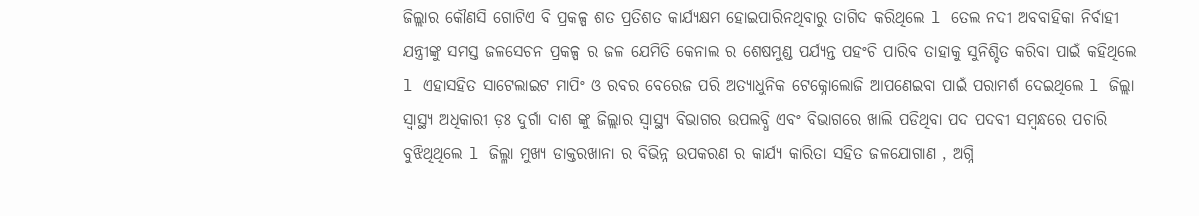ଜିଲ୍ଲାର କୌଣସି ଗୋଟିଏ ବି ପ୍ରକଳ୍ପ ଶତ ପ୍ରତିଶତ କାର୍ଯ୍ୟକ୍ଷମ ହୋଇପାରିନଥିବାରୁ ତାଗିଦ କରିଥିଲେ l ତେଲ ନଦୀ ଅବବାହିକା ନିର୍ବାହୀ ଯନ୍ତ୍ରୀଙ୍କୁ ସମସ୍ତ ଜଳସେଚନ ପ୍ରକଳ୍ପ ର ଜଳ ଯେମିତି କେନାଲ ର ଶେଷମୁଣ୍ଡ ପର୍ଯ୍ୟନ୍ତ ପହଂଚି ପାରିବ ତାହାକୁ ସୁନିଶ୍ଚିତ କରିବା ପାଇଁ କହିଥିଲେ l ଏହାସହିତ ସାଟେଲାଇଟ ମାପିଂ ଓ ରବର ବେରେଜ ପରି ଅତ୍ୟାଧୁନିକ ଟେକ୍ନୋଲୋଜି ଆପଣେଇବା ପାଇଁ ପରାମର୍ଶ ଦେଇଥିଲେ l ଜିଲ୍ଲା ସ୍ୱାସ୍ଥ୍ୟ ଅଧିକାରୀ ଡ଼ଃ ଦୁର୍ଗା ଦାଶ ଙ୍କୁ ଜିଲ୍ଲାର ସ୍ୱାସ୍ଥ୍ୟ ବିଭାଗର ଉପଲବ୍ଧି ଏବଂ ବିଭାଗରେ ଖାଲି ପଡିଥିବା ପଦ ପଦବୀ ସମ୍ବନ୍ଧରେ ପଚାରି ବୁଝିଥିଥିଲେ l ଜିଲ୍ଳା ମୁଖ୍ୟ ଡାକ୍ତରଖାନା ର ବିଭିନ୍ନ ଉପକରଣ ର କାର୍ଯ୍ୟ କାରିତା ସହିତ ଜଳଯୋଗାଣ , ଅଗ୍ନି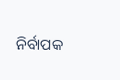ନିର୍ବାପକ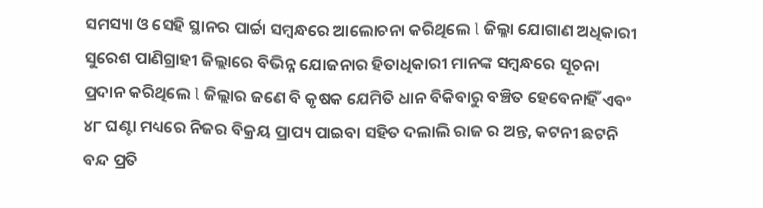ସମସ୍ୟା ଓ ସେହି ସ୍ଥାନର ପାର୍ଚ୍ଚା ସମ୍ବନ୍ଧରେ ଆଲୋଚନା କରିଥିଲେ l ଜିଲ୍ଳା ଯୋଗାଣ ଅଧିକାରୀ ସୁରେଶ ପାଣିଗ୍ରାହୀ ଜିଲ୍ଲାରେ ବିଭିନ୍ନ ଯୋଜନାର ହିତାଧିକାରୀ ମାନଙ୍କ ସମ୍ବନ୍ଧରେ ସୂଚନା ପ୍ରଦାନ କରିଥିଲେ l ଜିଲ୍ଲାର ଜଣେ ବି କୃଷକ ଯେମିତି ଧାନ ବିକିବାରୁ ବଞ୍ଚିତ ହେବେନାହିଁ ଏବଂ ୪୮ ଘଣ୍ଟା ମଧ୍ୟରେ ନିଜର ବିକ୍ରୟ ପ୍ରାପ୍ୟ ପାଇବା ସହିତ ଦଲାଲି ରାଜ ର ଅନ୍ତ, କଟନୀ ଛଟନି ବନ୍ଦ ପ୍ରତି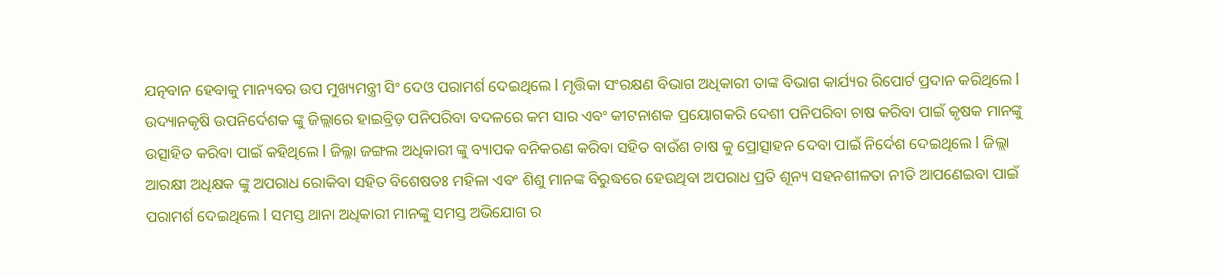ଯତ୍ନବାନ ହେବାକୁ ମାନ୍ୟବର ଉପ ମୁଖ୍ୟମନ୍ତ୍ରୀ ସିଂ ଦେଓ ପରାମର୍ଶ ଦେଇଥିଲେ l ମୃତ୍ତିକା ସଂରକ୍ଷଣ ବିଭାଗ ଅଧିକାରୀ ତାଙ୍କ ବିଭାଗ କାର୍ଯ୍ୟର ରିପୋର୍ଟ ପ୍ରଦାନ କରିଥିଲେ l ଉଦ୍ୟାନକୃଷି ଉପନିର୍ଦେଶକ ଙ୍କୁ ଜିଲ୍ଲାରେ ହାଇବ୍ରିଡ଼ ପନିପରିବା ବଦଳରେ କମ ସାର ଏବଂ କୀଟନାଶକ ପ୍ରୟୋଗକରି ଦେଶୀ ପନିପରିବା ଚାଷ କରିବା ପାଇଁ କୃଷକ ମାନଙ୍କୁ ଉତ୍ସାହିତ କରିବା ପାଇଁ କହିଥିଲେ l ଜିଲ୍ଳା ଜଙ୍ଗଲ ଅଧିକାରୀ ଙ୍କୁ ବ୍ୟାପକ ବନିକରଣ କରିବା ସହିତ ବାଉଁଶ ଚାଷ କୁ ପ୍ରୋତ୍ସାହନ ଦେବା ପାଇଁ ନିର୍ଦେଶ ଦେଇଥିଲେ l ଜିଲ୍ଲା ଆରକ୍ଷୀ ଅଧିକ୍ଷକ ଙ୍କୁ ଅପରାଧ ରୋକିବା ସହିତ ବିଶେଷତଃ ମହିଳା ଏବଂ ଶିଶୁ ମାନଙ୍କ ବିରୁଦ୍ଧରେ ହେଉଥିବା ଅପରାଧ ପ୍ରତି ଶୂନ୍ୟ ସହନଶୀଳତା ନୀତି ଆପଣେଇବା ପାଇଁ ପରାମର୍ଶ ଦେଇଥିଲେ l ସମସ୍ତ ଥାନା ଅଧିକାରୀ ମାନଙ୍କୁ ସମସ୍ତ ଅଭିଯୋଗ ର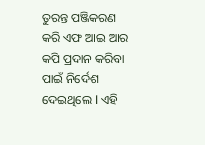ତୁରନ୍ତ ପଞ୍ଜିକରଣ କରି ଏଫ ଆଇ ଆର କପି ପ୍ରଦାନ କରିବା ପାଇଁ ନିର୍ଦେଶ ଦେଇଥିଲେ l ଏହି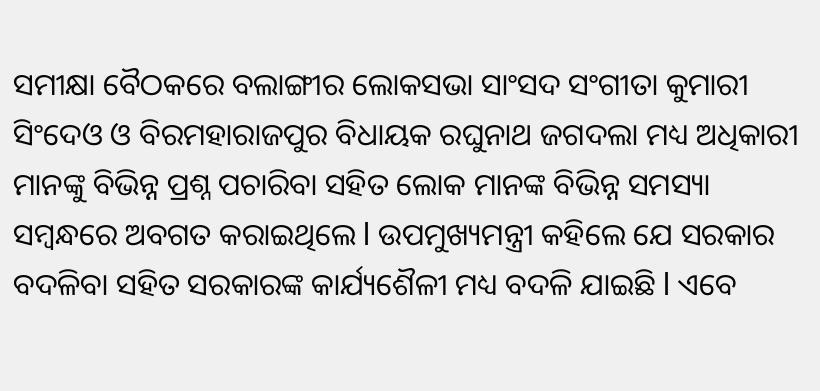ସମୀକ୍ଷା ବୈଠକରେ ବଲାଙ୍ଗୀର ଲୋକସଭା ସାଂସଦ ସଂଗୀତା କୁମାରୀ ସିଂଦେଓ ଓ ବିରମହାରାଜପୁର ବିଧାୟକ ରଘୁନାଥ ଜଗଦଲା ମଧ୍ୟ ଅଧିକାରୀ ମାନଙ୍କୁ ବିଭିନ୍ନ ପ୍ରଶ୍ନ ପଚାରିବା ସହିତ ଲୋକ ମାନଙ୍କ ବିଭିନ୍ନ ସମସ୍ୟା ସମ୍ବନ୍ଧରେ ଅବଗତ କରାଇଥିଲେ l ଉପମୁଖ୍ୟମନ୍ତ୍ରୀ କହିଲେ ଯେ ସରକାର ବଦଳିବା ସହିତ ସରକାରଙ୍କ କାର୍ଯ୍ୟଶୈଳୀ ମଧ୍ୟ ବଦଳି ଯାଇଛି l ଏବେ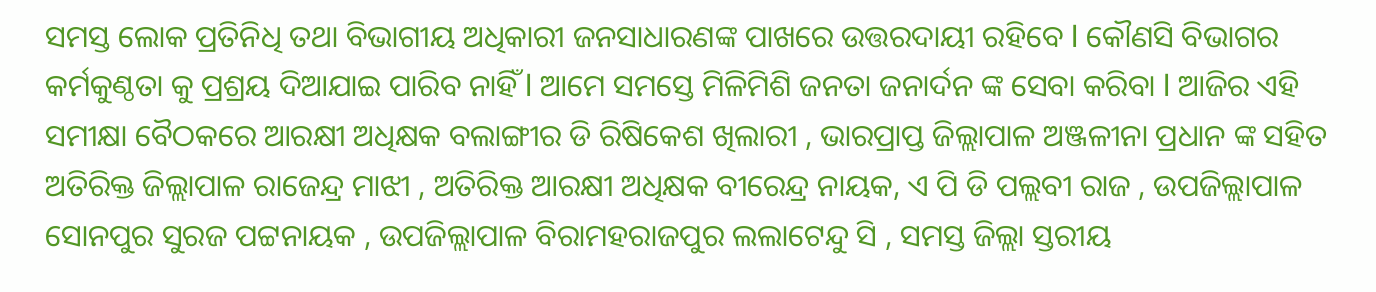ସମସ୍ତ ଲୋକ ପ୍ରତିନିଧି ତଥା ବିଭାଗୀୟ ଅଧିକାରୀ ଜନସାଧାରଣଙ୍କ ପାଖରେ ଉତ୍ତରଦାୟୀ ରହିବେ l କୌଣସି ବିଭାଗର କର୍ମକୁଣ୍ଠତା କୁ ପ୍ରଶ୍ରୟ ଦିଆଯାଇ ପାରିବ ନାହିଁ l ଆମେ ସମସ୍ତେ ମିଳିମିଶି ଜନତା ଜନାର୍ଦନ ଙ୍କ ସେବା କରିବା l ଆଜିର ଏହି ସମୀକ୍ଷା ବୈଠକରେ ଆରକ୍ଷୀ ଅଧିକ୍ଷକ ବଲାଙ୍ଗୀର ଡି ରିଷିକେଶ ଖିଲାରୀ , ଭାରପ୍ରାପ୍ତ ଜିଲ୍ଲାପାଳ ଅଞ୍ଜଳୀନା ପ୍ରଧାନ ଙ୍କ ସହିତ ଅତିରିକ୍ତ ଜିଲ୍ଲାପାଳ ରାଜେନ୍ଦ୍ର ମାଝୀ , ଅତିରିକ୍ତ ଆରକ୍ଷୀ ଅଧିକ୍ଷକ ବୀରେନ୍ଦ୍ର ନାୟକ, ଏ ପି ଡି ପଲ୍ଲବୀ ରାଜ , ଉପଜିଲ୍ଲାପାଳ ସୋନପୁର ସୁରଜ ପଟ୍ଟନାୟକ , ଉପଜିଲ୍ଲାପାଳ ବିରାମହରାଜପୁର ଲଲାଟେନ୍ଦୁ ସି , ସମସ୍ତ ଜିଲ୍ଲା ସ୍ତରୀୟ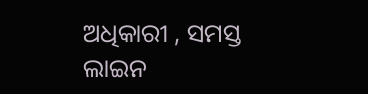ଅଧିକାରୀ , ସମସ୍ତ ଲାଇନ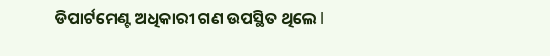ଡିପାର୍ଟମେଣ୍ଟ ଅଧିକାରୀ ଗଣ ଉପସ୍ଥିତ ଥିଲେ l